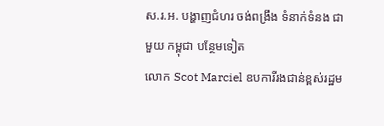ស.រ.អ. បង្ហាញជំហរ ចង់ពង្រឹង ទំនាក់ទំនង ជាមួយ កម្ពុជា បន្ថែមទៀត
លោក Scot Marciel ឧបការីរងជាន់ខ្ពស់រដ្ឋម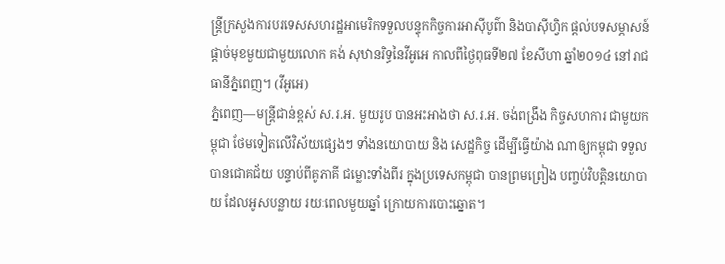ន្ត្រីក្រសួងការបរទេសសហរដ្ឋអាមេរិកទទួលបន្ទុកកិច្ចការអាស៊ីបូព៌ា និងបាស៊ីហ្វិក ផ្តល់បទសម្ភាសន៍ផ្តាច់មុខមួយជាមួយលោក គង់ សុឋានរិទ្ធនៃវីអូអេ កាលពីថ្ងៃពុធទី២៧ ខែសីហា ឆ្នាំ២០១៤ នៅរាជធានីភ្នំពេញ។ (វីអូអេ)
ភ្នំពេញ—មន្ត្រីជាន់ខ្ពស់ ស.រ.អ. មួយរូប បានអះអាងថា ស.រ.អ. ចង់ពង្រឹង កិច្ចសហការ ជាមួយកម្ពុជា ថែមទៀតលើវិស័យផ្សេងៗ ទាំងនយោបាយ និង សេដ្ឋកិច្ច ដើម្បីធ្វើយ៉ាង ណាឲ្យកម្ពុជា ទទួលបានជោគជ័យ បន្ទាប់ពីគូភាគី ជម្លោះទាំងពីរ ក្នុងប្រទេសកម្ពុជា បានព្រមព្រៀង បញ្ចប់វិបត្តិនយោបាយ ដែលអូសបន្លាយ រយៈពេលមួយឆ្នាំ ក្រោយការបោះឆ្នោត។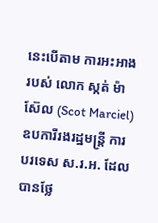នេះបើតាម ការអះអាង របស់ លោក ស្កត់ ម៉ាស៊ែល (Scot Marciel) ឧបការីរងរដ្ឋមន្ត្រី ការបរទេស ស.រ.អ. ដែលបានថ្លែ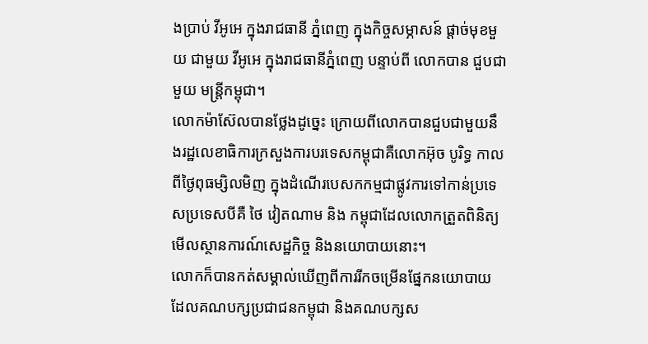ងប្រាប់ វីអូអេ ក្នុងរាជធានី ភ្នំពេញ ក្នុងកិច្ចសម្ភាសន៍ ផ្តាច់មុខមួយ ជាមួយ វីអូអេ ក្នុងរាជធានីភ្នំពេញ បន្ទាប់ពី លោកបាន ជួបជាមួយ មន្ត្រីកម្ពុជា។
លោកម៉ាស៊ែលបានថ្លែងដូច្នេះ ក្រោយពីលោកបានជួបជាមួយនឹងរដ្ឋលេខាធិការក្រសួងការបរទេសកម្ពុជាគឺលោកអ៊ុច បូរិទ្ធ កាលពីថ្ងៃពុធម្សិលមិញ ក្នុងដំណើរបេសកកម្មជាផ្លូវការទៅកាន់ប្រទេសប្រទេសបីគឺ ថៃ វៀតណាម និង កម្ពុជាដែលលោកត្រួតពិនិត្យមើលស្ថានការណ៍សេដ្ឋកិច្ច និងនយោបាយនោះ។
លោកក៏បានកត់សម្គាល់ឃើញពីការរីកចម្រើនផ្នែកនយោបាយ ដែលគណបក្សប្រជាជនកម្ពុជា និងគណបក្សស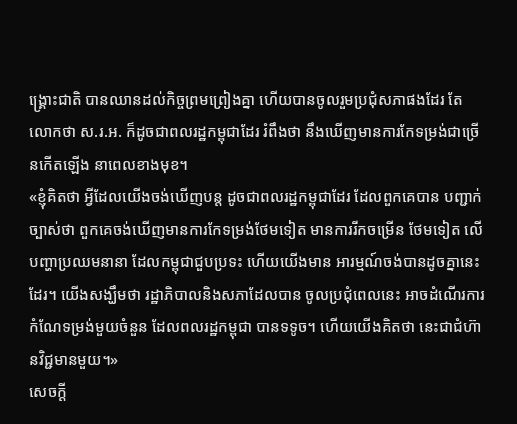ង្គ្រោះជាតិ បានឈានដល់កិច្ចព្រមព្រៀងគ្នា ហើយបានចូលរួមប្រជុំសភាផងដែរ តែលោកថា ស.រ.អ. ក៏ដូចជាពលរដ្ឋកម្ពុជាដែរ រំពឹងថា នឹងឃើញមានការកែទម្រង់ជាច្រើនកើតឡើង នាពេលខាងមុខ។
«ខ្ញុំគិតថា អ្វីដែលយើងចង់ឃើញបន្ត ដូចជាពលរដ្ឋកម្ពុជាដែរ ដែលពួកគេបាន បញ្ជាក់ច្បាស់ថា ពួកគេចង់ឃើញមានការកែទម្រង់ថែមទៀត មានការរីកចម្រើន ថែមទៀត លើបញ្ហាប្រឈមនានា ដែលកម្ពុជាជួបប្រទះ ហើយយើងមាន អារម្មណ៍ចង់បានដូចគ្នានេះដែរ។ យើងសង្ឃឹមថា រដ្ឋាភិបាលនិងសភាដែលបាន ចូលប្រជុំពេលនេះ អាចដំណើរការកំណែទម្រង់មួយចំនួន ដែលពលរដ្ឋកម្ពុជា បានទទូច។ ហើយយើងគិតថា នេះជាជំហ៊ានវិជ្ជមានមួយ។»
សេចក្តី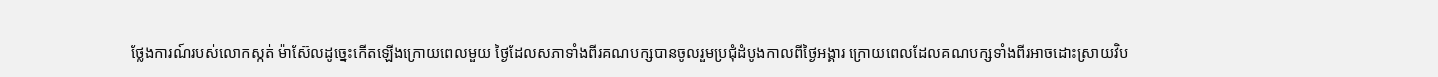ថ្លែងការណ៍របស់លោកស្កត់ ម៉ាស៊ែលដូច្នេះកើតឡើងក្រោយពេលមួយ ថ្ងៃដែលសភាទាំងពីរគណបក្សបានចូលរួមប្រជុំដំបូងកាលពីថ្ងៃអង្គារ ក្រោយពេលដែលគណបក្សទាំងពីរអាចដោះស្រាយវិប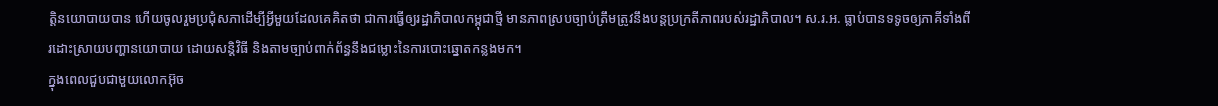ត្តិនយោបាយបាន ហើយចូលរួមប្រជុំសភាដើម្បីអ្វីមួយដែលគេគិតថា ជាការធ្វើឲ្យរដ្ឋាភិបាលកម្ពុជាថ្មី មានភាពស្របច្បាប់ត្រឹមត្រូវនឹងបន្តប្រក្រតីភាពរបស់រដ្ឋាភិបាល។ ស.រ.អ. ធ្លាប់បានទទូចឲ្យភាគីទាំងពីរដោះស្រាយបញ្ហានយោបាយ ដោយសន្តិវិធី និងតាមច្បាប់ពាក់ព័ន្ធនឹងជម្លោះនៃការបោះឆ្នោតកន្លងមក។
ក្នុងពេលជួបជាមួយលោកអ៊ុច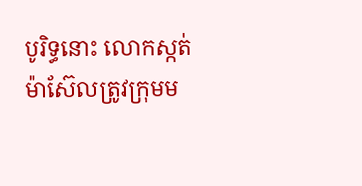បូរិទ្ធនោះ លោកស្កត់ ម៉ាស៊ែលត្រូវក្រុមម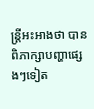ន្ត្រីអះអាងថា បានពិភាក្សាបញ្ហាផ្សេងៗទៀត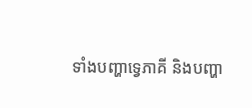ទាំងបញ្ហាទ្វេភាគី និងបញ្ហា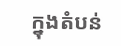ក្នុងតំបន់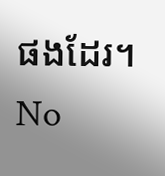ផងដែរ។
No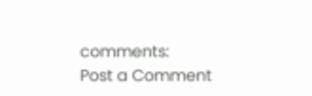comments:
Post a Comment